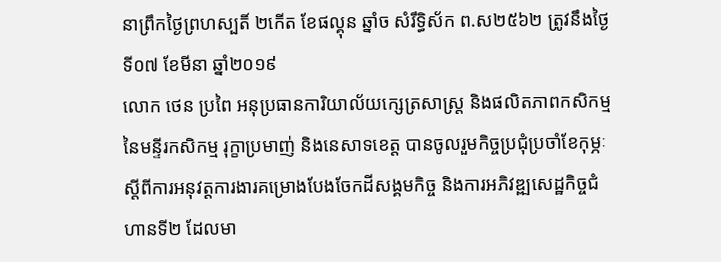នាព្រឹកថ្ងៃព្រហស្បតិ៍ ២កើត ខែផល្គុន ឆ្នាំច សំរឹទ្ធិស័ក ព.ស២៥៦២ ត្រូវនឹងថ្ងៃទី០៧ ខែមីនា ឆ្នាំ២០១៩
លោក ថេន ប្រពៃ អនុប្រធានការិយាល័យក្សេត្រសាស្រ្ត និងផលិតភាពកសិកម្ម នៃមន្ទីរកសិកម្ម រុក្ខាប្រមាញ់ និងនេសាទខេត្ត បានចូលរួមកិច្ចប្រជុំប្រចាំខែកុម្ភៈ ស្ដីពីការអនុវត្តការងារគម្រោងបែងចែកដីសង្គមកិច្ច និងការអភិវឌ្ឍសេដ្ឋកិច្ចជំហានទី២ ដែលមា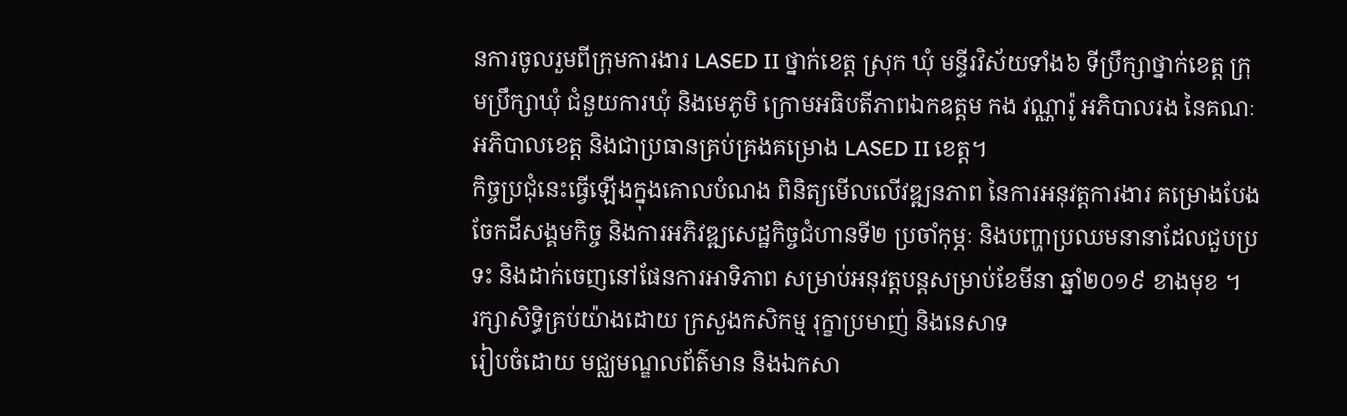នការចូលរួមពីក្រុមការងារ LASED II ថ្នាក់ខេត្ត ស្រុក ឃុំ មន្ទីរវិស័យទាំង៦ ទីប្រឹក្សាថ្នាក់ខេត្ត ក្រុមប្រឹក្សាឃុំ ជំនួយការឃុំ និងមេភូមិ ក្រោមអធិបតីភាពឯកឧត្តម កង វណ្ណារ៉ូ អភិបាលរង នៃគណៈអភិបាលខេត្ត និងជាប្រធានគ្រប់គ្រងគម្រោង LASED II ខេត្ត។
កិច្ចប្រជុំនេះធ្វើឡើងក្នុងគោលបំណង ពិនិត្យមើលលើវឌ្ឍនភាព នៃការអនុវត្តការងារ គម្រោងបែងចែកដីសង្គមកិច្ច និងការអភិវឌ្ឍសេដ្ឋកិច្ចជំហានទី២ ប្រចាំកុម្ភៈ និងបញ្ហាប្រឈមនានាដែលជួបប្រទះ និងដាក់ចេញនៅផែនការអាទិភាព សម្រាប់អនុវត្តបន្តសម្រាប់ខែមីនា ឆ្នាំ២០១៩ ខាងមុខ ។
រក្សាសិទិ្ធគ្រប់យ៉ាងដោយ ក្រសួងកសិកម្ម រុក្ខាប្រមាញ់ និងនេសាទ
រៀបចំដោយ មជ្ឈមណ្ឌលព័ត៌មាន និងឯកសា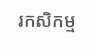រកសិកម្ម